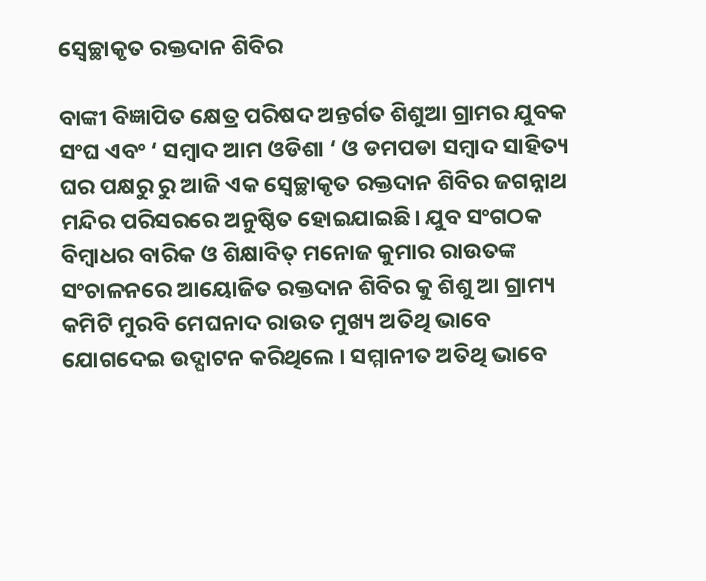ସ୍ବେଚ୍ଛାକୃତ ରକ୍ତଦାନ ଶିବିର

ବାଙ୍କୀ ବିଜ୍ଞାପିତ କ୍ଷେତ୍ର ପରିଷଦ ଅନ୍ତର୍ଗତ ଶିଶୁଆ ଗ୍ରାମର ଯୁବକ ସଂଘ ଏବଂ ‘ ସମ୍ବାଦ ଆମ ଓଡିଶା ‘ ଓ ଡମପଡା ସମ୍ବାଦ ସାହିତ୍ୟ ଘର ପକ୍ଷରୁ ରୁ ଆଜି ଏକ ସ୍ବେଚ୍ଛାକୃତ ରକ୍ତଦାନ ଶିବିର ଜଗନ୍ନାଥ ମନ୍ଦିର ପରିସରରେ ଅନୁଷ୍ଠିତ ହୋଇଯାଇଛି। ଯୁବ ସଂଗଠକ ବିମ୍ବାଧର ବାରିକ ଓ ଶିକ୍ଷାବିତ୍ ମନୋଜ କୁମାର ରାଉତଙ୍କ ସଂଚାଳନରେ ଆୟୋଜିତ ରକ୍ତଦାନ ଶିବିର କୁ ଶିଶୁ ଆ ଗ୍ରାମ୍ୟ କମିଟି ମୁରବି ମେଘନାଦ ରାଉତ ମୁଖ୍ୟ ଅତିଥି ଭାବେ ଯୋଗଦେଇ ଉଦ୍ଘାଟନ କରିଥିଲେ । ସମ୍ମାନୀତ ଅତିଥି ଭାବେ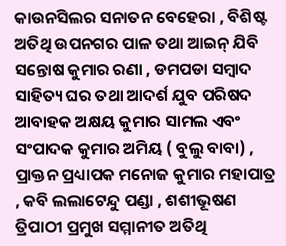କାଉନସିଲର ସନାତନ ବେହେରା , ବିଶିଷ୍ଟ ଅତିଥି ଉପନଗର ପାଳ ତଥା ଆଇନ୍ ଯିବି ସନ୍ତୋଷ କୁମାର ରଣା , ଡମପଡା ସମ୍ବାଦ ସାହିତ୍ୟ ଘର ତଥା ଆଦର୍ଶ ଯୁବ ପରିଷଦ ଆବାହକ ଅକ୍ଷୟ କୁମାର ସାମଲ ଏବଂ ସଂପାଦକ କୁମାର ଅମିୟ ( ବୁଲୁ ବାବା) , ପ୍ରାକ୍ତନ ପ୍ରଧ୍ୟାପକ ମନୋଜ କୁମାର ମହାପାତ୍ର , କବି ଲଲାଟେନ୍ଦୁ ପଣ୍ଡା , ଶଶୀଭୂଷଣ ତ୍ରିପାଠୀ ପ୍ରମୁଖ ସମ୍ମାନୀତ ଅତିଥି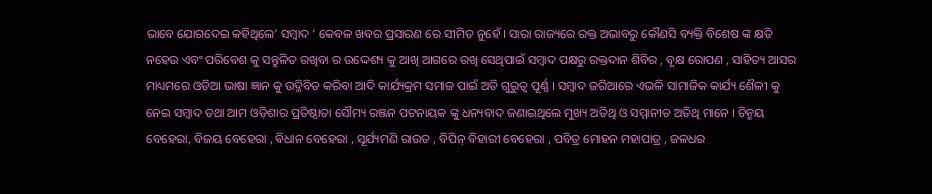ଭାବେ ଯୋଗଦେଇ କହିଥିଲେ’ ସମ୍ବାଦ ‘ କେବଳ ଖବର ପ୍ରସାରଣ ରେ ସୀମିତ ନୁହେଁ । ସାରା ରାଜ୍ୟରେ ରକ୍ତ ଅଭାବରୁ କୌଣସି ବ୍ୟକ୍ତି ବିଶେଷ ଙ୍କ କ୍ଷତି ନହେଉ ଏବଂ ପରିବେଶ କୁ ସନ୍ତୁଳିତ ରଖିବା ର ଉଦ୍ଦେଶ୍ୟ କୁ ଆଖି ଆଗରେ ରଖି ସେଥିପାଇଁ ସମ୍ବାଦ ପକ୍ଷରୁ ରକ୍ତଦାନ ଶିବିର , ବୃକ୍ଷ ରୋପଣ , ସାହିତ୍ୟ ଆସର ମାଧ୍ୟମରେ ଓଡିଆ ଭାଷା ଜ୍ଞାନ କୁ ଉଦ୍ଜିବିତ କରିବା ଆଦି କାର୍ଯ୍ୟକ୍ରମ ସମାଜ ପାଇଁ ଅତି ଗୁରୁତ୍ଵ ପୂର୍ଣ୍ଣ । ସମ୍ବାଦ ଜରିଆରେ ଏଭଳି ସାମାଜିକ କାର୍ଯ୍ୟ ଶୈଳୀ କୁ ନେଇ ସମ୍ବାଦ ତଥା ଆମ ଓଡ଼ିଶାର ପ୍ରତିଷ୍ଠାତା ସୌମ୍ୟ ରଞ୍ଜନ ପଟନାୟକ ଙ୍କୁ ଧନ୍ୟବାଦ ଜଣାଇଥିଲେ ମୁଖ୍ୟ ଅତିଥି ଓ ସମ୍ମାନୀତ ଅତିଥି ମାନେ । ଚିନ୍ମୟ ବେହେରା, ବିଜୟ ବେହେରା , ଵିଧାନ ବେହେରା , ସୂର୍ଯ୍ୟମଣି ରାଉତ , ବିପିନ୍ ବିହାରୀ ବେହେରା , ପବିତ୍ର ମୋହନ ମହାପାତ୍ର , ଜଳଧର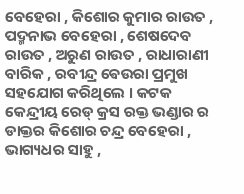ବେହେରା , କିଶୋର କୁମାର ରାଉତ , ପଦ୍ମନାଭ ବେହେରା , ଶେଷଦେବ ରାଉତ , ଅରୁଣ ରାଉତ , ରାଧାରାଣୀ ବାରିକ , ରବୀନ୍ଦ୍ର ଵେଉରା ପ୍ରମୁଖ ସହଯୋଗ କରିଥିଲେ । କଟକ କେନ୍ଦ୍ରୀୟ ରେଡ୍ କ୍ରସ ରକ୍ତ ଭଣ୍ଡାର ର ଡାକ୍ତର କିଶୋର ଚନ୍ଦ୍ର ବେହେରା , ଭାଗ୍ୟଧର ସାହୁ ,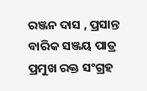ରଞ୍ଜନ ଦାସ , ପ୍ରସାନ୍ତ ବାରିକ ସଞ୍ଜୟ ପାତ୍ର ପ୍ରମୁଖ ରକ୍ତ ସଂଗ୍ରହ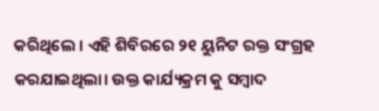କରିଥିଲେ । ଏହି ଶିବିରରେ ୨୧ ୟୁନିଟ ରକ୍ତ ସଂଗ୍ରହ କରଯାଇଥିଲା। ଉକ୍ତ କାର୍ଯ୍ୟକ୍ରମ କୁ ସମ୍ବାଦ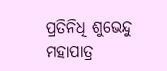ପ୍ରତିନିଧି ଶୁଭେନ୍ଦୁ ମହାପାତ୍ର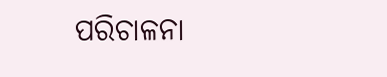ପରିଚାଳନା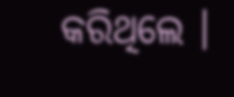କରିଥିଲେ ।